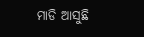ମାଡି ଆସୁଛି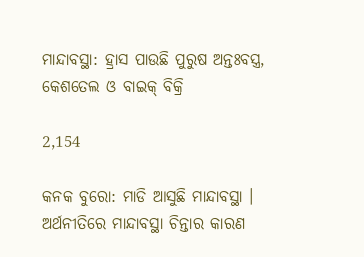ମାନ୍ଦାବସ୍ଥା: ହ୍ରାସ ପାଉଛି ପୁରୁଷ ଅନ୍ତଃବସ୍ତ୍ର, କେଶତେଲ ଓ ବାଇକ୍ ବିକ୍ରି

2,154

କନକ ବୁରୋ: ମାଡି ଆସୁଛି ମାନ୍ଦାବସ୍ଥା । ଅର୍ଥନୀତିରେ ମାନ୍ଦାବସ୍ଥା ଚିନ୍ତାର କାରଣ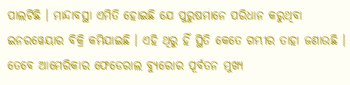ପାଲଟିଛି । ମାନ୍ଦାବସ୍ଥା ଏମିତି ହୋଇଛି ଯେ ପୁରୁଷମାନେ ପରିଧାନ କରୁଥିବା ଇନରୱେୟାର ବିକ୍ରି କମିଯାଇଛି । ଏହି ଥିରୁ ହିଁ ସ୍ଥିତି କେତେ ଗମ୍ଭୀର ତାହା ଜଣାଉଛି । ତେବେ ଆମେରିକାର ଫେଡେରାଲ ବ୍ୟୁରୋର ପୂର୍ବତନ ମୁଖ୍ୟ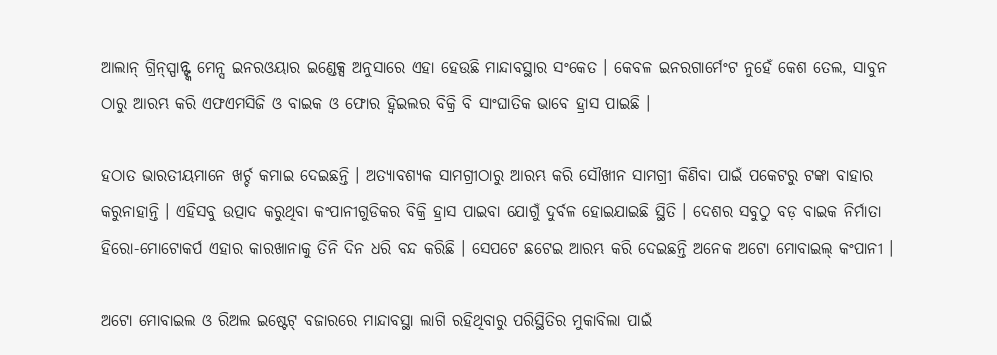ଆଲାନ୍ ଗ୍ରିନ୍ସ୍ପାନ୍ଙ୍କ ମେନ୍ସ ଇନରଓୟାର ଇଣ୍ଡେକ୍ସ ଅନୁସାରେ ଏହା ହେଉଛି ମାନ୍ଦାବସ୍ଥାର ସଂକେତ । କେବଳ ଇନରଗାର୍ମେଂଟ ନୁହେଁ କେଶ ତେଲ, ସାବୁନ ଠାରୁ ଆରମ୍ଭ କରି ଏଫଏମସିଜି ଓ ବାଇକ ଓ ଫୋର ହ୍ୱିଇଲର ବିକ୍ରି ବି ସାଂଘାତିକ ଭାବେ ହ୍ରାସ ପାଇଛି ।

ହଠାତ ଭାରତୀୟମାନେ ଖର୍ଚ୍ଚ କମାଇ ଦେଇଛନ୍ତି । ଅତ୍ୟାବଶ୍ୟକ ସାମଗ୍ରୀଠାରୁ ଆରମ୍ଭ କରି ସୌଖୀନ ସାମଗ୍ରୀ କିଣିବା ପାଇଁ ପକେଟରୁ ଟଙ୍କା ବାହାର କରୁନାହାନ୍ତି । ଏହିସବୁ ଉତ୍ପାଦ କରୁଥିବା କଂପାନୀଗୁଡିକର ବିକ୍ରି ହ୍ରାସ ପାଇବା ଯୋଗୁଁ ଦୁର୍ବଳ ହୋଇଯାଇଛି ସ୍ଥିତି । ଦେଶର ସବୁଠୁ ବଡ଼ ବାଇକ ନିର୍ମାତା ହିରୋ-ମୋଟୋକର୍ପ ଏହାର କାରଖାନାକୁ ତିନି ଦିନ ଧରି ବନ୍ଦ କରିଛି । ସେପଟେ ଛଟେଇ ଆରମ୍ଭ କରି ଦେଇଛନ୍ତି ଅନେକ ଅଟୋ ମୋବାଇଲ୍ କଂପାନୀ ।

ଅଟୋ ମୋବାଇଲ ଓ ରିଅଲ ଇଷ୍ଟେଟ୍ ବଜାରରେ ମାନ୍ଦାବସ୍ଥା ଲାଗି ରହିଥିବାରୁ ପରିସ୍ଥିତିର ମୁକାବିଲା ପାଇଁ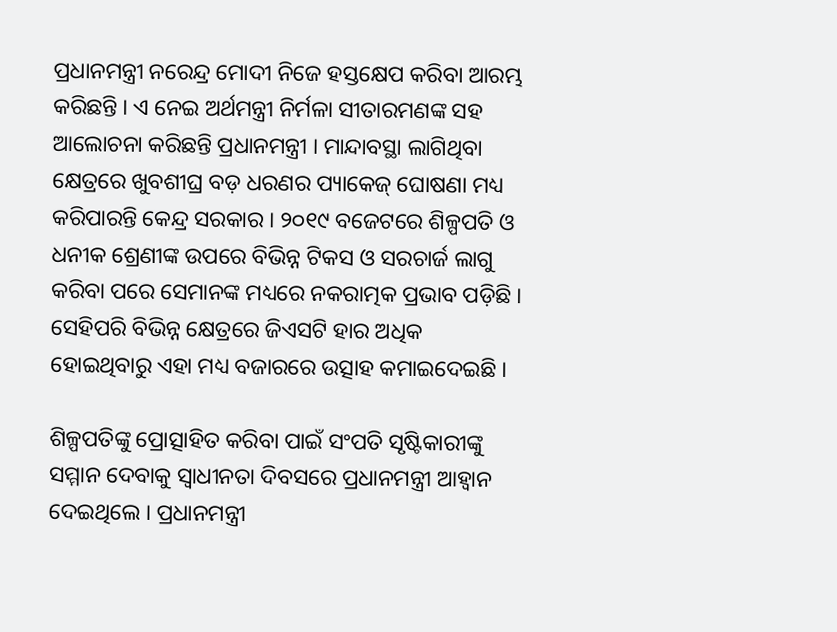ପ୍ରଧାନମନ୍ତ୍ରୀ ନରେନ୍ଦ୍ର ମୋଦୀ ନିଜେ ହସ୍ତକ୍ଷେପ କରିବା ଆରମ୍ଭ କରିଛନ୍ତି । ଏ ନେଇ ଅର୍ଥମନ୍ତ୍ରୀ ନିର୍ମଳା ସୀତାରମଣଙ୍କ ସହ ଆଲୋଚନା କରିଛନ୍ତି ପ୍ରଧାନମନ୍ତ୍ରୀ । ମାନ୍ଦାବସ୍ଥା ଲାଗିଥିବା କ୍ଷେତ୍ରରେ ଖୁବଶୀଘ୍ର ବଡ଼ ଧରଣର ପ୍ୟାକେଜ୍ ଘୋଷଣା ମଧ୍ୟ କରିପାରନ୍ତି କେନ୍ଦ୍ର ସରକାର । ୨୦୧୯ ବଜେଟରେ ଶିଳ୍ପପତି ଓ ଧନୀକ ଶ୍ରେଣୀଙ୍କ ଉପରେ ବିଭିନ୍ନ ଟିକସ ଓ ସରଚାର୍ଜ ଲାଗୁ କରିବା ପରେ ସେମାନଙ୍କ ମଧ୍ୟରେ ନକରାତ୍ମକ ପ୍ରଭାବ ପଡ଼ିଛି । ସେହିପରି ବିଭିନ୍ନ କ୍ଷେତ୍ରରେ ଜିଏସଟି ହାର ଅଧିକ ହୋଇଥିବାରୁ ଏହା ମଧ୍ୟ ବଜାରରେ ଉତ୍ସାହ କମାଇଦେଇଛି ।

ଶିଳ୍ପପତିଙ୍କୁ ପ୍ରୋତ୍ସାହିତ କରିବା ପାଇଁ ସଂପତି ସୃଷ୍ଟିକାରୀଙ୍କୁ ସମ୍ମାନ ଦେବାକୁ ସ୍ୱାଧୀନତା ଦିବସରେ ପ୍ରଧାନମନ୍ତ୍ରୀ ଆହ୍ୱାନ ଦେଇଥିଲେ । ପ୍ରଧାନମନ୍ତ୍ରୀ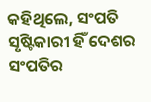କହିଥିଲେ, ସଂପତି ସୃଷ୍ଟିକାରୀ ହିଁ ଦେଶର ସଂପତିର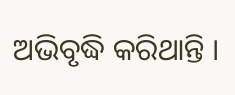ଅଭିବୃଦ୍ଧି କରିଥାନ୍ତି ।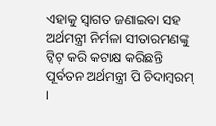ଏହାକୁ ସ୍ୱାଗତ ଜଣାଇବା ସହ ଅର୍ଥମନ୍ତ୍ରୀ ନିର୍ମଳା ସୀତାରମଣଙ୍କୁ ଟ୍ୱିଟ୍ କରି କଟାକ୍ଷ କରିଛନ୍ତି ପୂର୍ବତନ ଅର୍ଥମନ୍ତ୍ରୀ ପି ଚିଦାମ୍ବରମ୍ ।